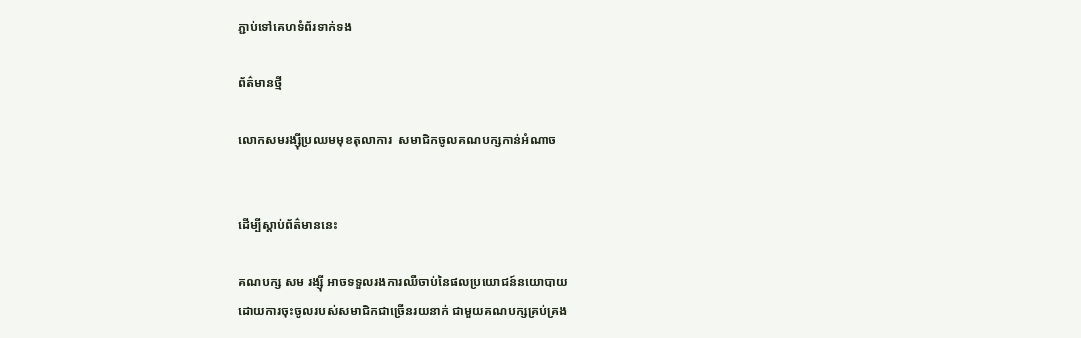ភ្ជាប់ទៅគេហទំព័រទាក់ទង

ព័ត៌មានថ្មី

លោកសមរង្ស៊ីប្រឈមមុខតុលាការ  សមាជិកចូលគណបក្សកាន់អំណាច


ដើម្បីស្តាប់ព័ត៌មាននេះ

គណបក្ស សម រង្ស៊ី អាចទទួលរងការឈឺចាប់នៃផលប្រយោជន៍នយោបាយ
ដោយការចុះចូលរបស់សមាជិកជាច្រើនរយនាក់ ជាមួយគណបក្សគ្រប់គ្រង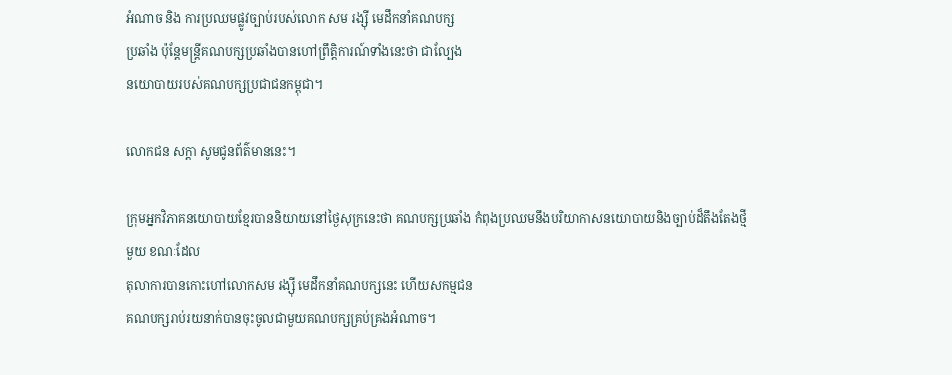អំណាច និង ការប្រឈមផ្លូវច្បាប់របស់លោក សម រង្ស៊ី មេដឹកនាំគណបក្ស
ប្រឆាំង ប៉ុន្តែមន្ត្រីគណបក្សប្រឆាំងបានហៅព្រឹត្តិការណ៍ទាំងនេះថា ជាល្បែង
នយោបាយរបស់គណបក្សប្រជាជនកម្ពុជា។

លោកជន សក្តា សូមជូនព័ត៌មាននេះ។

ក្រុមអ្នកវិភាគនយោបាយខ្មែរបាននិយាយនៅថ្ងៃសុក្រនេះថា គណបក្សប្រឆាំង កំពុងប្រឈមនឹងបរិយាកាសនយោបាយនិងច្បាប់ដ៏តឹងតែងថ្មីមួយ ខណៈដែល
តុលាការបានកោះហៅលោកសម រង្ស៊ី មេដឹកនាំគណបក្សនេះ ហើយសកម្មជន
គណបក្សរាប់រយនាក់បានចុះចូលជាមួយគណបក្សគ្រប់គ្រងអំណាច។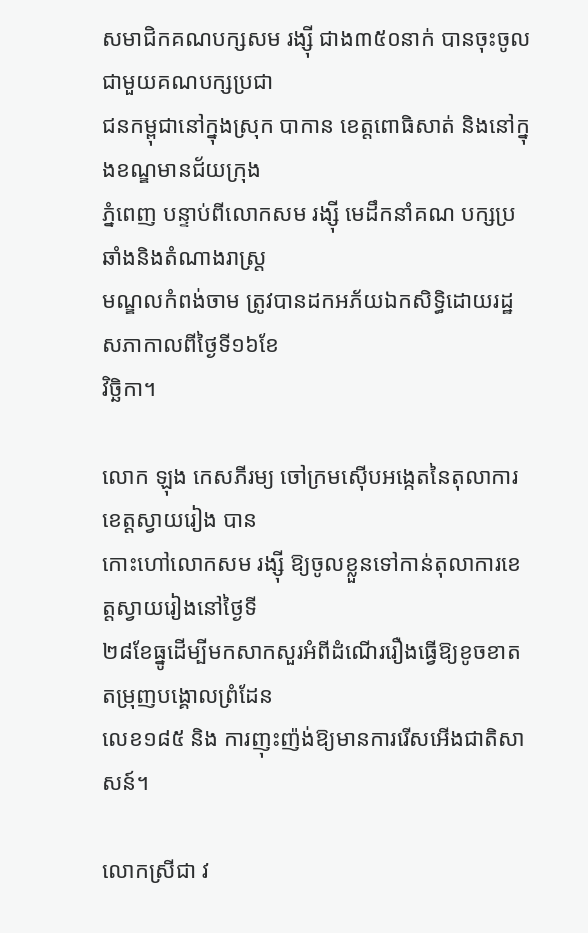សមាជិកគណបក្សសម រង្ស៊ី ជាង៣៥០នាក់ បានចុះចូលជាមួយគណបក្សប្រជា
ជនកម្ពុជានៅក្នុងស្រុក បាកាន ខេត្តពោធិសាត់ និងនៅក្នុងខណ្ឌមានជ័យក្រុង
ភ្នំពេញ បន្ទាប់ពីលោកសម រង្ស៊ី មេដឹកនាំគណ បក្សប្រឆាំងនិងតំណាងរាស្ត្រ
មណ្ឌលកំពង់ចាម ត្រូវបានដកអភ័យឯកសិទ្ធិដោយរដ្ឋសភាកាលពីថ្ងៃទី១៦ខែ
វិច្ឆិកា។

លោក ឡុង កេសភីរម្យ ចៅក្រមស៊ើបអង្កេតនៃតុលាការខេត្តស្វាយរៀង បាន
កោះហៅលោកសម រង្ស៊ី ឱ្យចូលខ្លួនទៅកាន់តុលាការខេត្តស្វាយរៀងនៅថ្ងៃទី
២៨ខែធ្នូដើម្បីមកសាកសួរអំពីដំណើររឿងធ្វើឱ្យខូចខាតតម្រុញបង្គោលព្រំដែន
លេខ១៨៥ និង ការញុះញ៉ង់ឱ្យមានការរើសអើងជាតិសាសន៍។

លោកស្រីជា វ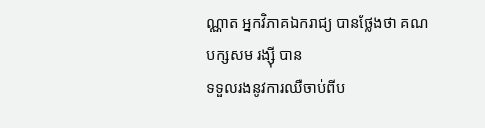ណ្ណាត អ្នកវិភាគឯករាជ្យ បានថ្លែងថា គណបក្សសម រង្ស៊ី បាន
ទទួលរងនូវការឈឺចាប់ពីប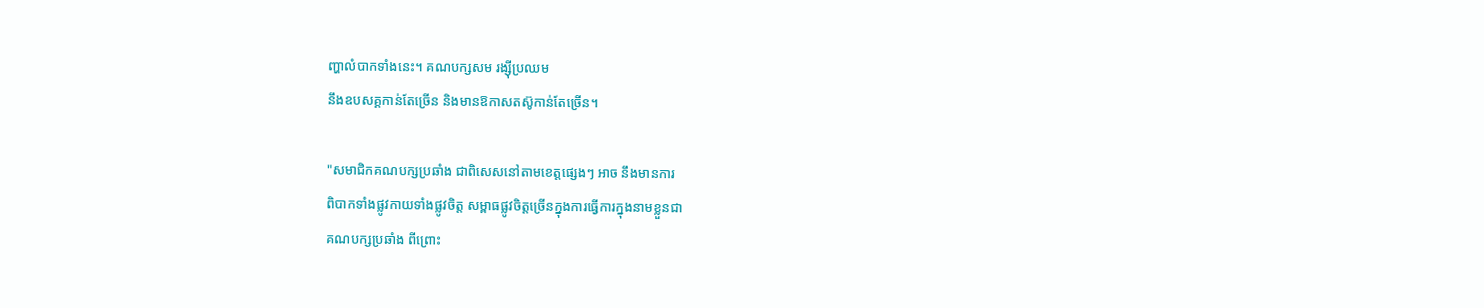ញ្ហាលំបាកទាំងនេះ។ គណបក្សសម រង្ស៊ីប្រឈម
នឹងឧបសគ្គកាន់តែច្រើន និងមានឱកាសតស៊ូកាន់តែច្រើន។

"សមាជិកគណបក្សប្រឆាំង ជាពិសេសនៅតាមខេត្តផ្សេងៗ អាច នឹងមានការ
ពិបាកទាំងផ្លូវកាយទាំងផ្លូវចិត្ត សម្ពាធផ្លូវចិត្តច្រើនក្នុងការធ្វើការក្នុងនាមខ្លួនជា
គណបក្សប្រឆាំង ពីព្រោះ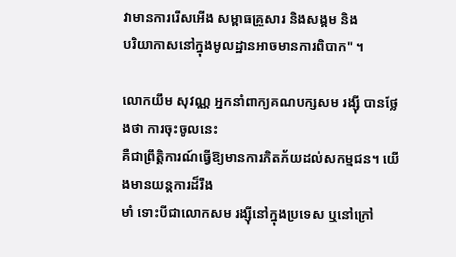វាមានការរើសអើង សម្ពាធគ្រួសារ និងសង្គម និង
បរិយាកាសនៅក្នុងមូលដ្ឋានអាចមានការពិបាក" ។

លោកយឹម សុវណ្ណ អ្នកនាំពាក្យគណបក្សសម រង្ស៊ី បានថ្លែងថា ការចុះចូលនេះ
គឺជាព្រឹត្តិការណ៍ធ្វើឱ្យមានការភិតភ័យដល់សកម្មជន។ យើងមានយន្តការដ៏រឹង
មាំ ទោះបីជាលោកសម រង្ស៊ីនៅក្នុងប្រទេស ឬនៅក្រៅ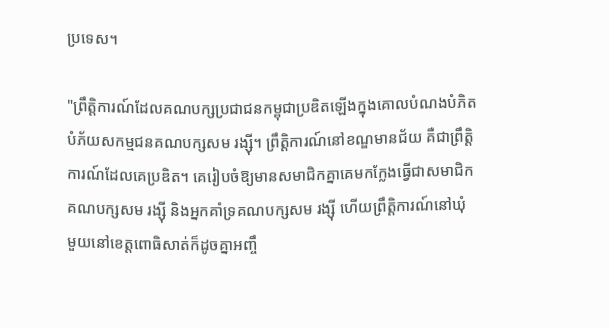ប្រទេស។

"ព្រឹត្តិការណ៍ដែលគណបក្សប្រជាជនកម្ពុជាប្រឌិតឡើងក្នុងគោលបំណងបំភិត
បំភ័យសកម្មជនគណបក្សសម រង្ស៊ី។ ព្រឹត្តិការណ៍នៅខណ្ឌមានជ័យ គឺជាព្រឹត្តិ
ការណ៍ដែលគេប្រឌិត។ គេរៀបចំឱ្យមានសមាជិកគ្នាគេមកក្លែងធ្វើជាសមាជិក
គណបក្សសម រង្ស៊ី និងអ្នកគាំទ្រគណបក្សសម រង្ស៊ី ហើយព្រឹត្តិការណ៍នៅឃុំ
មួយនៅខេត្តពោធិសាត់ក៏ដូចគ្នាអញ្ចឹ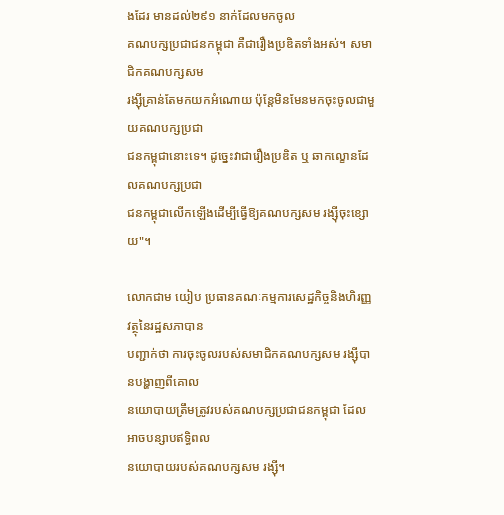ងដែរ មានដល់២៩១ នាក់ដែលមកចូល
គណបក្សប្រជាជនកម្ពុជា គឺជារឿងប្រឌិតទាំងអស់។ សមាជិកគណបក្សសម
រង្ស៊ីគ្រាន់តែមកយកអំណោយ ប៉ុន្តែមិនមែនមកចុះចូលជាមួយគណបក្សប្រជា
ជនកម្ពុជានោះទេ។ ដូច្នេះវាជារឿងប្រឌិត ឬ ឆាកល្ខោនដែលគណបក្សប្រជា
ជនកម្ពុជាលើកឡើងដើម្បីធ្វើឱ្យគណបក្សសម រង្ស៊ីចុះខ្សោយ"។

លោកជាម យៀប ប្រធានគណៈកម្មការសេដ្ឋកិច្ចនិងហិរញ្ញវត្ថុនៃរដ្ឋសភាបាន
បញ្ជាក់ថា ការចុះចូលរបស់សមាជិកគណបក្សសម រង្ស៊ីបានបង្ហាញពីគោល
នយោបាយត្រឹមត្រូវរបស់គណបក្សប្រជាជនកម្ពុជា ដែលអាចបន្សាបឥទ្ធិពល
នយោបាយរបស់គណបក្សសម រង្ស៊ី។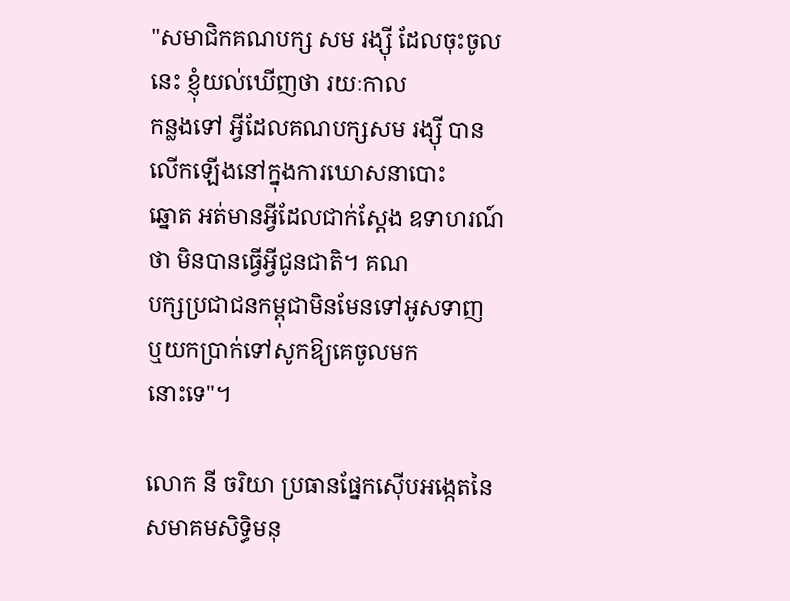"សមាជិកគណបក្ស សម រង្ស៊ី ដែលចុះចូលនេះ ខ្ញុំយល់ឃើញថា រយៈកាល
កន្លងទៅ អ្វីដែលគណបក្សសម រង្ស៊ី បានលើកឡើងនៅក្នុងការឃោសនាបោះ
ឆ្នោត អត់មានអ្វីដែលជាក់ស្តែង ឧទាហរណ៍ថា មិនបានធ្វើអ្វីជូនជាតិ។ គណ
បក្សប្រជាជនកម្ពុជាមិនមែនទៅអូសទាញ ឬយកប្រាក់ទៅសូកឱ្យគេចូលមក
នោះទេ"។

លោក នី ចរិយា ប្រធានផ្នែកស៊ើបអង្កេតនៃសមាគមសិទ្ធិមនុ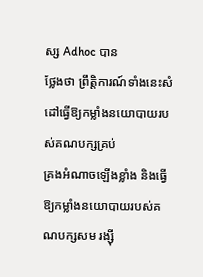ស្ស Adhoc បាន
ថ្លែងថា ព្រឹត្តិការណ៍ទាំងនេះសំដៅធ្វើឱ្យកម្លាំងនយោបាយរបស់គណបក្សគ្រប់
គ្រងអំណាចឡើងខ្លាំង និងធ្វើឱ្យកម្លាំងនយោបាយរបស់គណបក្សសម រង្ស៊ី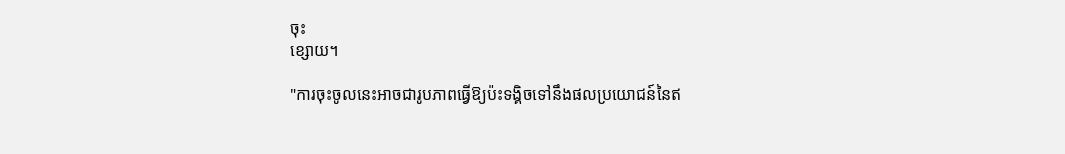ចុះ
ខ្សោយ។

"ការចុះចូលនេះអាចជារូបភាពធ្វើឱ្យប៉ះទង្គិចទៅនឹងផលប្រយោជន៍នៃឥ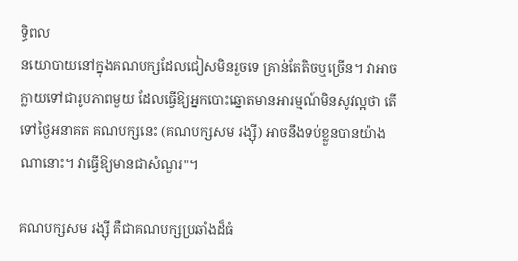ទ្ធិពល
នយោបាយនៅក្នុងគណបក្សដែលជៀសមិនរួចទេ គ្រាន់តែតិចឬច្រើន។ វាអាច
ក្លាយទៅជារូបភាពមួយ ដែលធ្វើឱ្យអ្នកបោះឆ្នោតមានអារម្មណ៍មិនសូវល្អថា តើ
ទៅថ្ងៃអនាគត គណបក្សនេះ (គណបក្សសម រង្ស៊ី) អាចនឹងទប់ខ្លួនបានយ៉ាង
ណានោះ។ វាធ្វើឱ្យមានជាសំណួរ"។

គណបក្សសម រង្ស៊ី គឺជាគណបក្សប្រឆាំងដ៏ធំ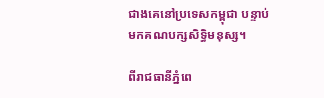ជាងគេនៅប្រទេសកម្ពុជា បន្ទាប់
មកគណបក្សសិទ្ធិមនុស្ស។

ពីរាជធានីភ្នំពេ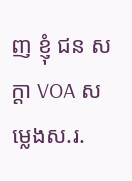ញ ខ្ញុំ ជន សក្តា VOA សម្លេងស.រ.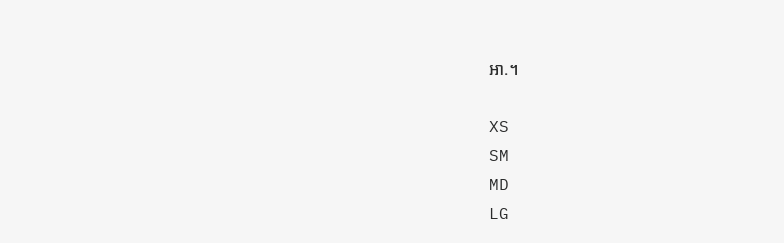អា.។

XS
SM
MD
LG